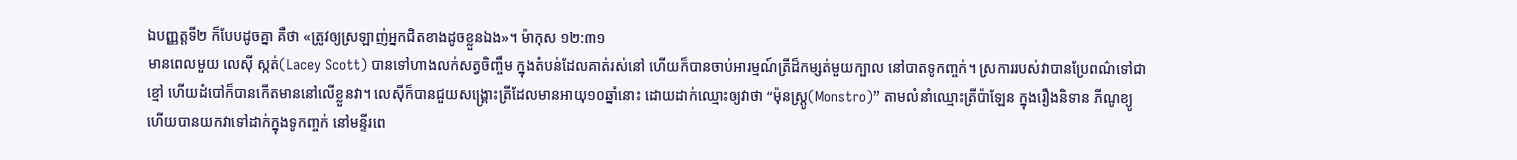ឯបញ្ញត្តទី២ ក៏បែបដូចគ្នា គឺថា «ត្រូវឲ្យស្រឡាញ់អ្នកជិតខាងដូចខ្លួនឯង»។ ម៉ាកុស ១២:៣១
មានពេលមួយ លេស៊ី ស្កត់(Lacey Scott) បានទៅហាងលក់សត្វចិញ្ចឹម ក្នុងតំបន់ដែលគាត់រស់នៅ ហើយក៏បានចាប់អារម្មណ៍ត្រីដ៏កម្សត់មួយក្បាល នៅបាតទូកញ្ចក់។ ស្រការរបស់វាបានប្រែពណ៌ទៅជាខ្មៅ ហើយដំបៅក៏បានកើតមាននៅលើខ្លួនវា។ លេស៊ីក៏បានជួយសង្រ្គោះត្រីដែលមានអាយុ១០ឆ្នាំនោះ ដោយដាក់ឈ្មោះឲ្យវាថា “ម៉ុនស្រ្តូ(Monstro)” តាមលំនាំឈ្មោះត្រីប៉ាឡែន ក្នុងរឿងនិទាន ភីណូខ្យូ ហើយបានយកវាទៅដាក់ក្នុងទូកញ្ចក់ នៅមន្ទីរពេ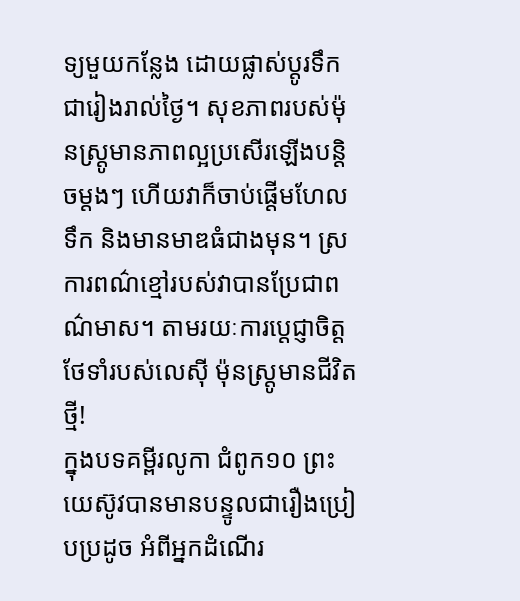ទ្យមួយកន្លែង ដោយផ្លាស់ប្តូរទឹកជារៀងរាល់ថ្ងៃ។ សុខភាពរបស់ម៉ុនស្រ្តូមានភាពល្អប្រសើរឡើងបន្តិចម្តងៗ ហើយវាក៏ចាប់ផ្តើមហែលទឹក និងមានមាឌធំជាងមុន។ ស្រការពណ៌ខ្មៅរបស់វាបានប្រែជាពណ៌មាស។ តាមរយៈការប្ដេជ្ញាចិត្តថែទាំរបស់លេស៊ី ម៉ុនស្រ្តូមានជីវិតថ្មី!
ក្នុងបទគម្ពីរលូកា ជំពូក១០ ព្រះយេស៊ូវបានមានបន្ទូលជារឿងប្រៀបប្រដូច អំពីអ្នកដំណើរ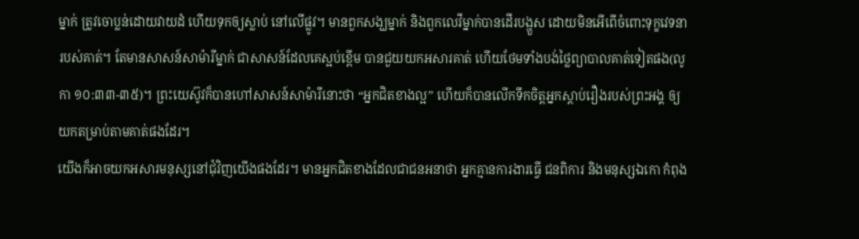ម្នាក់ ត្រូវចោប្លន់ដោយវាយដំ ហើយទុកឲ្យស្លាប់ នៅលើផ្លូវ។ មានពួកសង្ឃម្នាក់ និងពួកលេវីម្នាក់បានដើរបង្ហួស ដោយមិនអើពើចំពោះទុក្ខវេទនារបស់គាត់។ តែមានសាសន៍សាម៉ារីម្នាក់ ជាសាសន៍ដែលគេស្អប់ខ្ពើម បានជួយយកអសារគាត់ ហើយថែមទាំងបង់ថ្លៃព្យាបាលគាត់ទៀតផង(លូកា ១០:៣៣-៣៥)។ ព្រះយេស៊ូវក៏បានហៅសាសន៍សាម៉ារីនោះថា “អ្នកជិតខាងល្អ” ហើយក៏បានលើកទឹកចិត្តអ្នកស្តាប់រឿងរបស់ព្រះអង្គ ឲ្យយកតម្រាប់តាមគាត់ផងដែរ។
យើងក៏អាចយកអសារមនុស្សនៅជុំវិញយើងផងដែរ។ មានអ្នកជិតខាងដែលជាជនអនាថា អ្នកគ្មានការងារធ្វើ ជនពិការ និងមនុស្សឯកោ កំពុង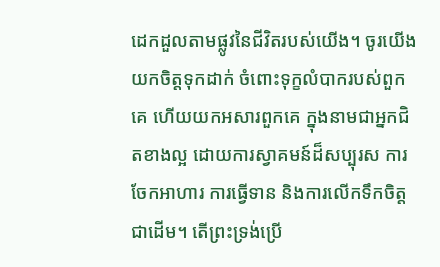ដេកដួលតាមផ្លូវនៃជីវិតរបស់យើង។ ចូរយើងយកចិត្តទុកដាក់ ចំពោះទុក្ខលំបាករបស់ពួកគេ ហើយយកអសារពួកគេ ក្នុងនាមជាអ្នកជិតខាងល្អ ដោយការស្វាគមន៍ដ៏សប្បុរស ការចែកអាហារ ការធ្វើទាន និងការលើកទឹកចិត្តជាដើម។ តើព្រះទ្រង់ប្រើ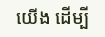យើង ដើម្បី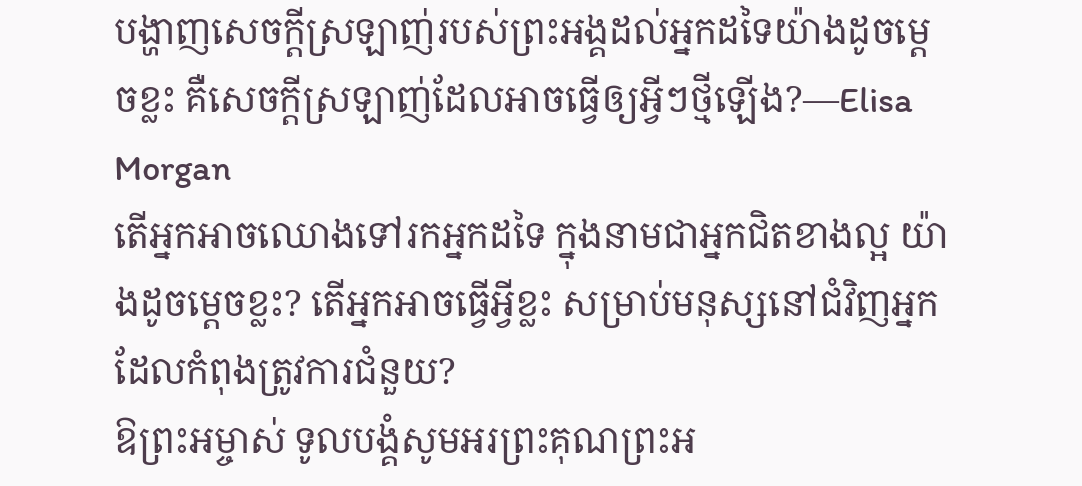បង្ហាញសេចក្តីស្រឡាញ់របស់ព្រះអង្គដល់អ្នកដទៃយ៉ាងដូចម្តេចខ្លះ គឺសេចក្តីស្រឡាញ់ដែលអាចធ្វើឲ្យអ្វីៗថ្មីឡើង?—Elisa Morgan
តើអ្នកអាចឈោងទៅរកអ្នកដទៃ ក្នុងនាមជាអ្នកជិតខាងល្អ យ៉ាងដូចម្តេចខ្លះ? តើអ្នកអាចធ្វើអ្វីខ្លះ សម្រាប់មនុស្សនៅជំវិញអ្នក ដែលកំពុងត្រូវការជំនួយ?
ឱព្រះអម្ចាស់ ទូលបង្គំសូមអរព្រះគុណព្រះអ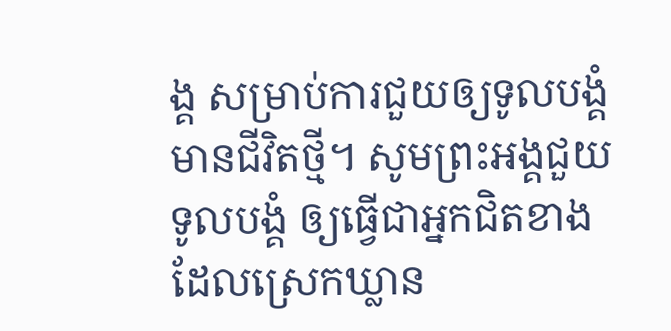ង្គ សម្រាប់ការជួយឲ្យទូលបង្គំមានជីវិតថ្មី។ សូមព្រះអង្គជួយទូលបង្គំ ឲ្យធ្វើជាអ្នកជិតខាង ដែលស្រេកឃ្លាន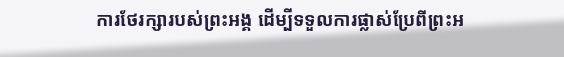ការថែរក្សារបស់ព្រះអង្គ ដើម្បីទទួលការផ្លាស់ប្រែពីព្រះអ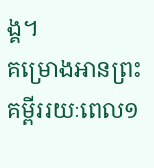ង្គ។
គម្រោងអានព្រះគម្ពីររយៈពេល១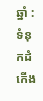ឆ្នាំ : ទំនុកដំកើង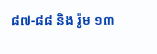៨៧-៨៨ និង រ៉ូម ១៣